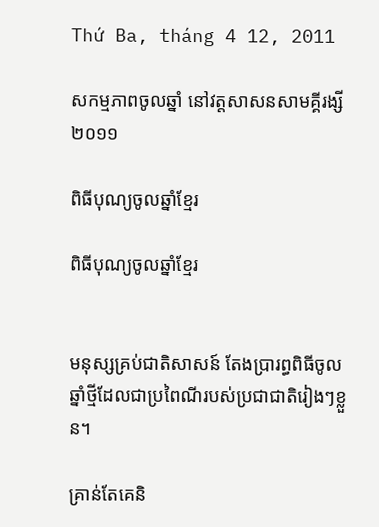Thứ Ba, tháng 4 12, 2011

សកម្មភាពចូលឆ្នាំ នៅវត្តសាសនសាមគ្គីរង្សី ២០១១

ពិធីបុណ្យចូលឆ្នាំខែ្មរ

ពិធីបុណ្យចូលឆ្នាំខែ្មរ


មនុស្សគ្រប់ជាតិសាសន៍ តែងប្រារព្ធពិធីចូល ឆ្នាំថី្មដែលជាប្រពៃណីរបស់ប្រជាជាតិរៀងៗខ្លួន។

គ្រាន់តែគេនិ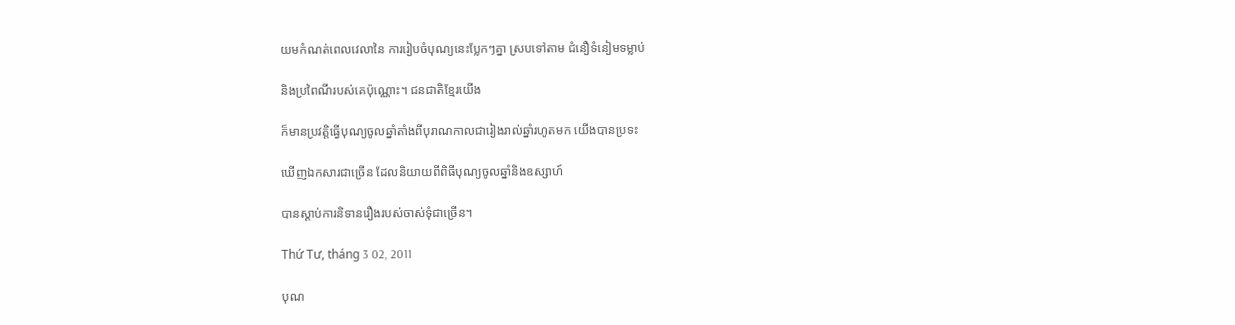យមកំណត់ពេលវេលានៃ ការរៀបចំបុណ្យនេះបែ្លកៗគ្នា ស្របទៅតាម ជំនឿទំនៀមទម្លាប់

និងប្រពៃណីរបស់គេប៉ុណ្ណោះ។ ជនជាតិខែ្មរយើង

ក៏មានប្រវតិ្តធ្វើបុណ្យចូលឆ្នាំតាំងពីបុរាណកាលជារៀងរាល់ឆ្នាំរហូតមក យើងបានប្រទះ

ឃើញឯកសារជាច្រើន ដែលនិយាយពីពិធីបុណ្យចូលឆ្នាំនិងឧស្សាហ៍

បានស្តាប់ការនិទានរឿងរបស់ចាស់ទុំជាច្រើន។

Thứ Tư, tháng 3 02, 2011

បុណ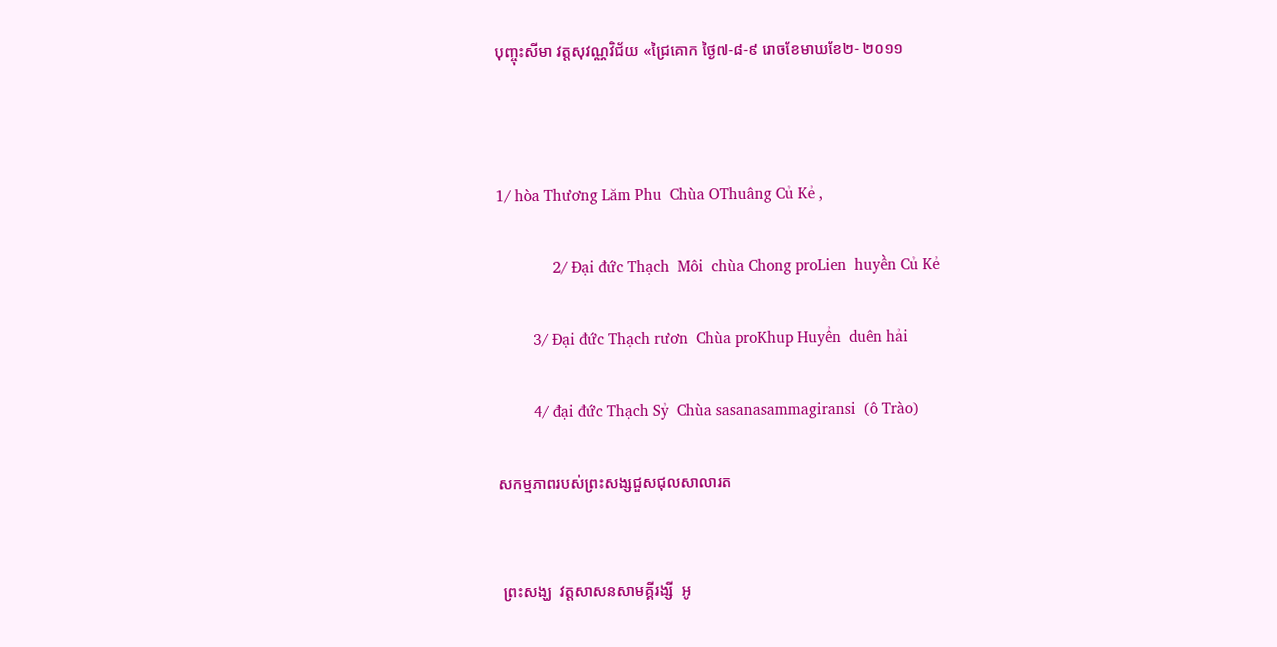បុញ្ចុះសីមា វត្តសុវណ្ណវិជ័យ «ជ្រៃគោក ថ្ងៃ៧-៨-៩ រោចខែមាឃខែ២- ២០១១



1/ hòa Thương Lăm Phu  Chùa OThuâng Củ Kẻ ,

              2/ Đại đức Thạch  Môi  chùa Chong proLien  huyền Củ Kẻ

         3/ Đại đức Thạch rươn  Chùa proKhup Huyển  duên hải

         4/ đại đức Thạch Sỷ  Chùa sasanasammagiransi  (ô Trào)

សកម្មភាពរបស់ព្រះសង្សជួសជុលសាលារត


 ព្រះសង្ឃ  វត្តសាសនសាមគ្គីរង្សី  អូ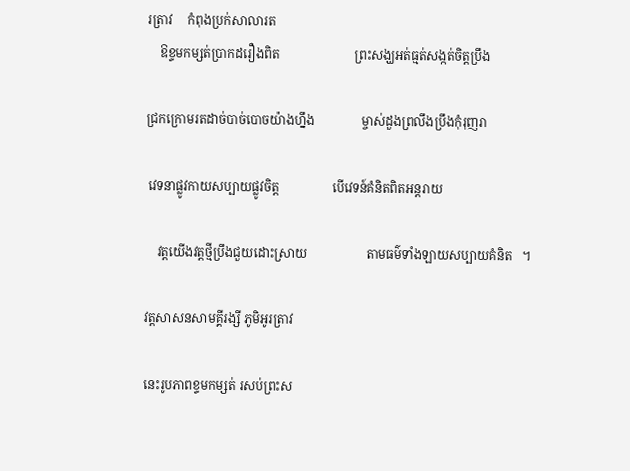រត្រាវ     កំពុងប្រក់សាលារត
    ឱខ្ទមកម្សត់ប្រាកដរឿងពិត                        ព្រះសង្ឃអត់ធ្មត់សង្កត់ចិត្តប្រឹង

ជ្រកក្រោមរតដាច់បាច់បោចយ៉ាងហ្នឹង               ម្ចាស់ដួងព្រលឹងប្រឹងកុំរុញរា

 វេទនាផ្លូវកាយសប្បាយផ្លូវចិត្ត                 បើវេទន៍គំនិតពិតអន្តរាយ

    វត្តយើងវត្តថ្មីប្រឹងជួយដោះស្រាយ                   តាមធម៌ទាំងឡាយសប្បាយគំនិត   ។

វត្តសាសនសាមគ្គីរង្សី ភូមិអូរត្រាវ

នេះរូបភាពខ្ទមកម្សត់ រសប់ព្រះស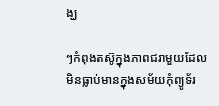ង្ឃ

ៗកំពុងតស៊ូក្នុងភាពជរាមួយដែលមិនធ្លាប់មានក្នុងសម័យកុំព្យូទ័រ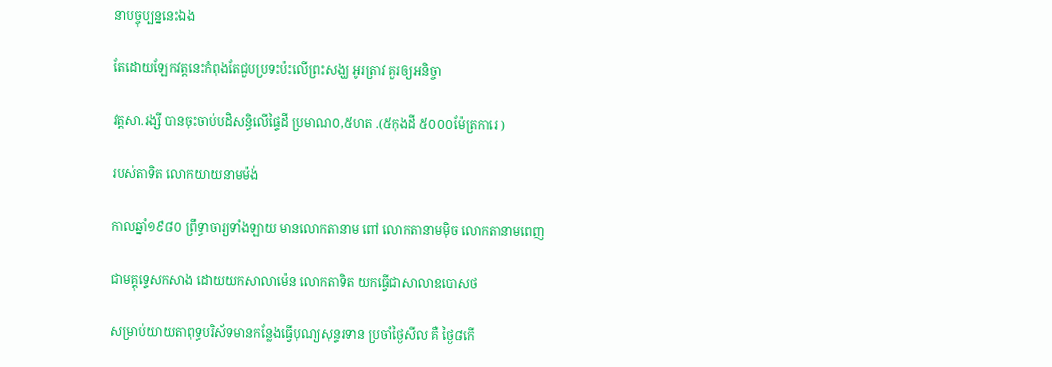នាបច្ចុប្បន្ននេះឯង

តែដោយឡែកវត្តនេះកំពុងតែជួបប្រទះប៉ះលើព្រះសង្ឃ អូរត្រាវ គួរឲ្យអនិច្ចា

វត្តសា.រង្សី បានចុះចាប់បដិសន្ធិលើផ្ទៃដី ប្រមាណ០,៥ហត .(៥កុងដី ៥០០០ម៉ែត្រការេ )

របស់តាទិត លោកយាយនាមម៉ង់

កាលឆ្នាំ១៩៨០ ព្រឹទ្ធាចារ្យទាំងឡាយ មានលោកតានាម ពៅ លោកតានាមម៉ិច លោកតានាមពេញ

ជាមគ្គុទ្ទេសកសាង ដោយយកសាលាម៉េន លោកតាទិត យកធ្វើជាសាលាឧបោសថ

សម្រាប់យាយតាពុទ្ធបរិស័ទមានកន្លែងធ្វើបុណ្យសុន្ទរទាន ប្រចាំថ្ងៃសីល គឺ ថ្ងៃ៨កើ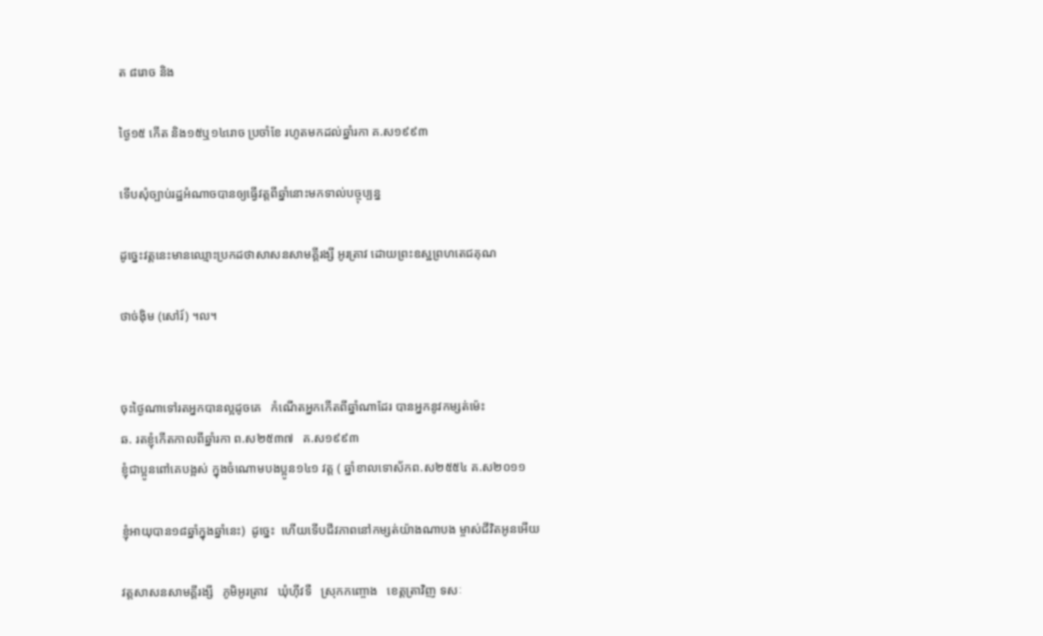ត ៨រោច និង

ថ្ងៃ១៥ កើត និង១៥ឬ១៤រោច ប្រចាំខែ រហូតមកដល់ឆ្នាំរកា គ.ស១៩៩៣

ទើបសុំច្បាប់រដ្ឋអំណាចបានឲ្យធ្វើវត្តពីឆ្នាំនោះមកទាល់បច្ចុប្បន្ន

ដូច្នេះវត្តនេះមានឈ្មោះប្រកដថាសាសនសាមគ្គីរង្សី អូរត្រាវ ដោយព្រះឧស្ឋព្រហតេជគុណ

ថាច់ង៉ិម (សៅរ៍) ។ល។


ចុះថ្ងៃណាទៅរតអ្នកបានល្អដូចគេ   កំណើតអ្នកកើតពីឆ្នាំណាដែរ បានអ្នកនូវកម្សត់ម៉េះ
ឆ. រតខ្ញុំកើតកាលពីឆ្នាំរកា ព.ស២៥៣៧   គ.ស១៩៩៣
ខ្ញុំជាប្អូនពៅគេបង្អស់ ក្នុងចំណោមបងប្អូន១៤១ វត្ត ( ឆ្នាំខាលទោស័កព.ស២៥៥៤ គ.ស២០១១

ខ្ញុំអាយុបាន១៨ឆ្នាំក្នុងឆ្នាំនេះ)  ដូច្នេះ  ហើយទើបជីវភាពនៅកម្សត់យ៉ាងណាបង ម្ចាស់ជីវិតអូនអើយ

វត្តសាសនសាមគ្គីរង្សី   ភូមិអូរត្រាវ   ឃុំហ៊ីវទឺ   ស្រុកកញ្ចោង   ខេត្តត្រាវិញ ទសៈ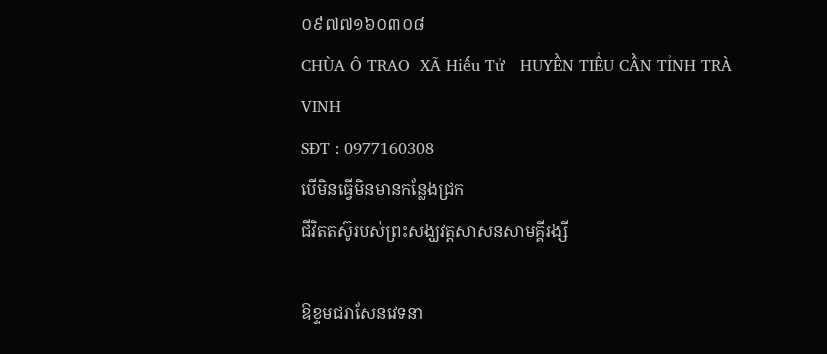០៩៧៧១៦០៣០៨
CHÙA Ô TRAO  XÃ Hiếu Tử   HUYỀN TIỂU CẦN TỈNH TRÀ VINH
SĐT : 0977160308
បើមិនធ្វើមិនមានកន្លែងជ្រក
ជីវិតតស៊ូរបស់ព្រះសង្ឃវត្តសាសនសាមគ្គីរង្សី

ឱខ្ទមជរាសែនវេទនា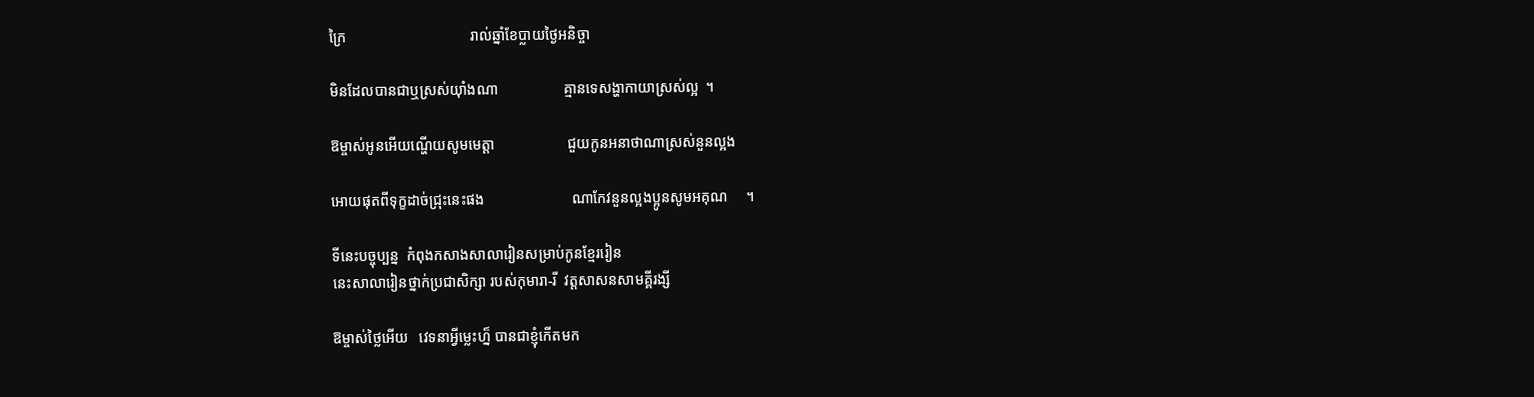ក្រៃ                                  រាល់ឆ្នាំខែប្លាយថ្ងៃអនិច្ចា

មិនដែលបានជាឬស្រស់យ៉ាំងណា                  គ្មានទេសង្ហាកាយាស្រស់ល្អ  ។

ឱម្ចាស់អូនអើយណ្ហើយសូមមេត្តា                    ជួយកូនអនាថាណាស្រស់នួនល្អង

អោយផុតពីទុក្ខដាច់ជ្រុះនេះផង                        ណាកែវនួនល្អងប្អូនសូមអគុណ     ។

ទីនេះបច្ចុប្បន្ន  កំពុងកសាងសាលារៀនសម្រាប់កូនខ្មែររៀន
នេះសាលារៀនថ្នាក់ប្រជាសិក្សា របស់កុមារា-រី  វត្តសាសនសាមគ្គីរង្សី

ឱម្ចាស់ថ្លៃអើយ   វេទនាអ្វីម្លេះហ្ន៏ បានជាខ្ញុំកើតមក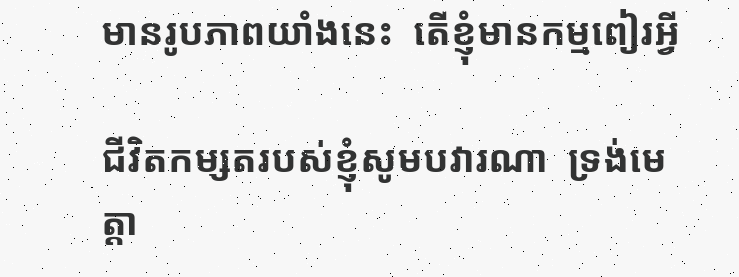មានរូបភាពយាំងនេះ  តើខ្ញុំមានកម្មពៀរអ្វី

ជីវិតកម្សតរបស់ខ្ញុំសូមបវារណា  ទ្រង់មេត្តា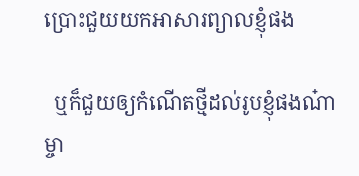ប្រោះជួយយកអាសារព្យាលខ្ញុំផង

  ឬក៏ជួយឲ្យកំណើតថ្មីដល់រូបខ្ញុំផងណ៎ាម្ចា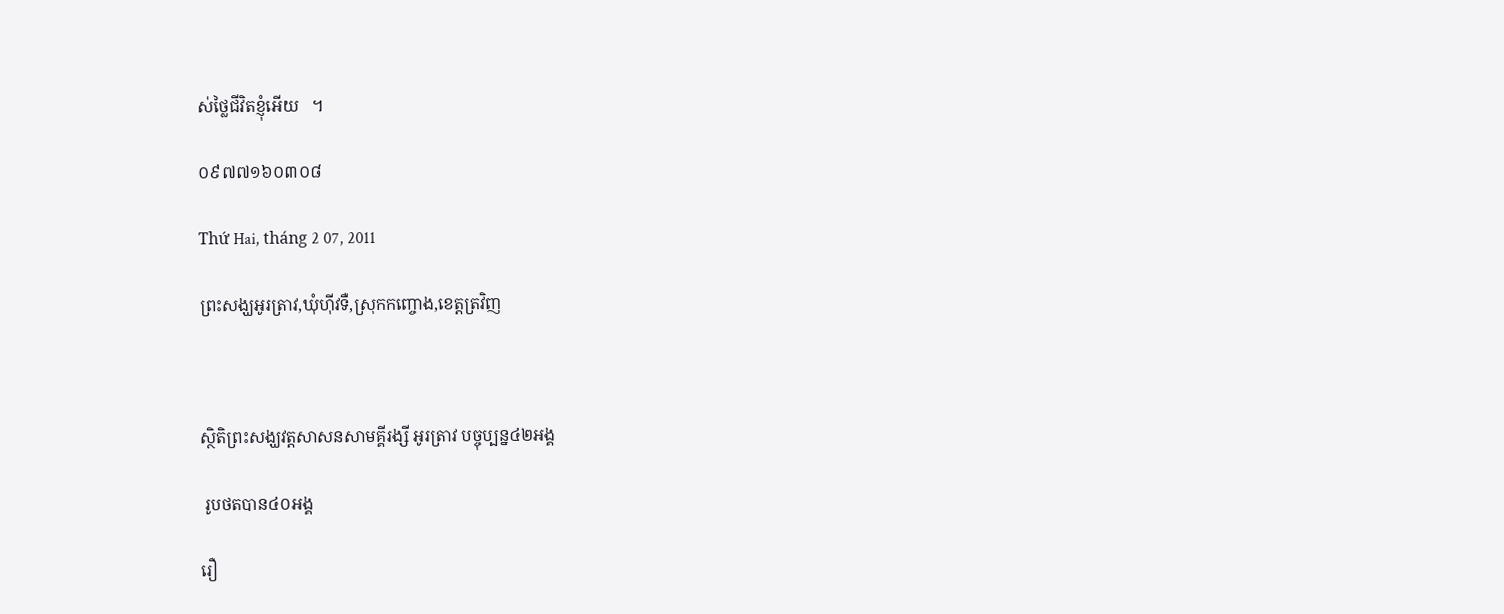ស់ថ្លៃជីវិតខ្ញុំអើយ   ។

០៩៧៧១៦០៣០៨

Thứ Hai, tháng 2 07, 2011

ព្រះសង្ឃអូរត្រាវ,ឃុំហ៊ីវទឺ,ស្រុកកញ្ចោង,ខេត្តត្រវិញ



ស្ថិតិព្រះសង្ឃវត្តសាសនសាមគ្គីរង្សី អូរត្រាវ បច្ចុប្បន្ន៤២អង្គ

 រូបថតបាន៤០អង្គ

រឿ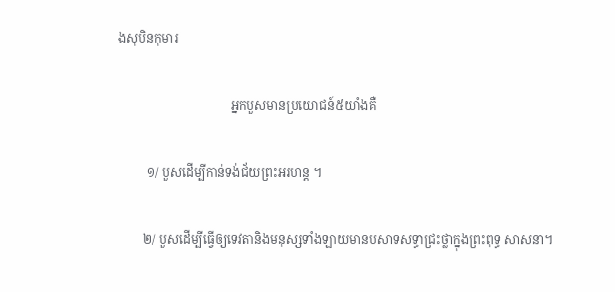ងសុបិនកុមារ

                                    អ្នកបួសមានប្រយោជន៍៥យាំងគឺ

         ១/ បួសដើម្បីកាន់ទង់ជ័យព្រះអរហន្ត ។

        ២/ បួសដើម្បីធ្វើឲ្យទេវតានិងមនុស្សទាំងឡាយមានបសាទសទ្ធាជ្រះថ្លាក្នុងព្រះពុទ្ធ សាសនា។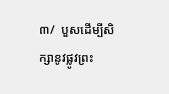៣/  បួសដើម្បីសិក្សានូវផ្លូវព្រះ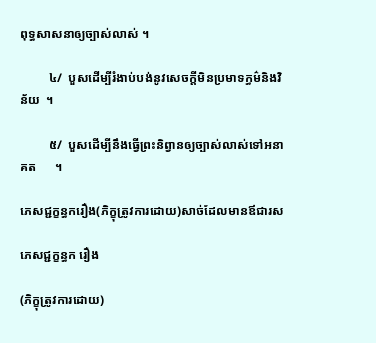ពុទ្ធសាសនាឲ្យច្បាស់លាស់ ។

         ៤/  បួសដើម្បីរំងាប់បង់នូវសេចក្តីមិនប្រមាទក្ធម៌និងវិន័យ  ។

         ៥/  បួសដើម្បីនឹងធើ្វព្រះនិព្វានឲ្យច្បាស់លាស់ទៅអនាគត      ។

ភេសជ្ជក្ខន្ធករឿង(ភិក្ខុត្រូវការដោយ)សាច់ដែលមានឪជារស

ភេសជ្ជក្ខន្ធក រឿង

(ភិក្ខុត្រូវការដោយ)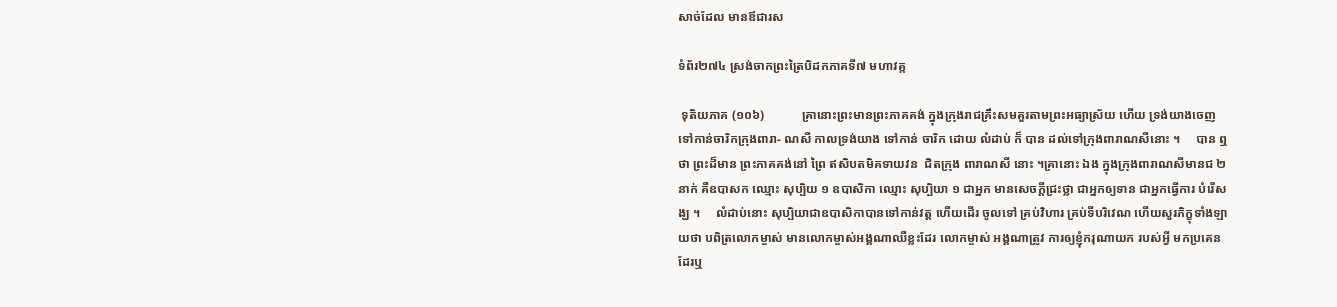សាច់ដែល មានឪជារស

ទំព័រ២៧៤ ស្រង់ចាកព្រះត្រៃបិដកភាគទី៧ មហាវគ្ក

 ទុតិយភាគ (១០៦)            គ្រានោះព្រះមានព្រះភាគគង់ ក្នុងក្រុងរាជគ្រឹះសមគួរតាមព្រះអធ្យាស្រ័យ ហើយ ទ្រង់យាងចេញទៅកាន់ចារិកក្រុងពារា- ណសី កាលទ្រង់យាង ទៅកាន់ ចារិក ដោយ លំដាប់ ក៏ បាន ដល់ទៅក្រុងពារាណសីនោះ ។     បាន ឮថា ព្រះដ៏មាន ព្រះភាគគង់នៅ ព្រៃ ឥសិបតមិគទាយវន  ជិតក្រុង ពារាណសី នោះ ។គ្រានោះ ឯង ក្នុងក្រុងពារាណសីមានជ ២ នាក់ គឺឧបាសក ឈ្មោះ សុប្បិយ ១ ឧបាសិកា ឈ្មោះ សុប្បិយា ១ ជាអ្នក មានសេចក្តីជ្រះថ្លា ជាអ្នកឲ្យទាន ជាអ្នកធ្វើការ បំរើសង្ឃ ។     លំដាប់នោះ សុប្បិយាជាឧបាសិកាបានទៅកាន់វត្ត ហើយដើរ ចូលទៅ គ្រប់វិហារ គ្រប់ទីបរិវេណ ហើយសួរភិក្ខុទាំងឡាយថា បពិត្រលោកម្ចាស់ មានលោកម្ចាស់អង្គណាឈឺខ្លះដែរ លោកម្ចាស់ អង្គណាត្រូវ ការឲ្យខ្ញុំករុណាយក របស់អ្វី មកប្រគេនដែរឬ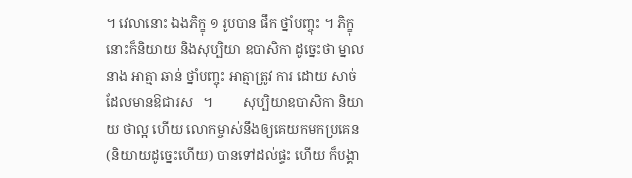។ វេលានោះ ឯងភិក្ខុ ១ រូបបាន ផឹក ថ្នាំបញ្ចុះ ។ ភិក្ខុនោះក៏និយាយ និងសុប្បិយា ឧបាសិកា ដូច្នេះថា ម្នាលនាង អាត្មា ឆាន់ ថ្នាំបញ្ចុះ អាត្មាត្រូវ ការ ដោយ សាច់ដែលមានឱជារស   ។         សុប្បិយាឧបាសិកា និយាយ ថាល្អ ហើយ លោកម្ចាស់នឹងឲ្យគេយកមកប្រគេន (និយាយដូច្នេះហើយ) បានទៅដល់ផ្ទះ ហើយ ក៏បង្គា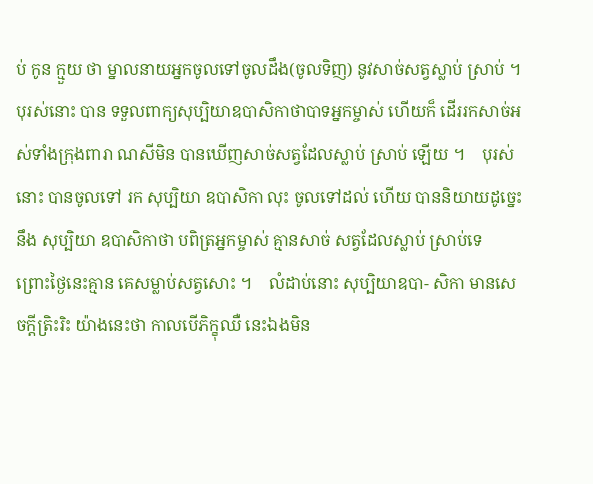ប់ កូន ក្មួយ ថា ម្នាលនាយអ្នកចូលទៅចូលដឹង(ចូលទិញ) នូវសាច់សត្វស្លាប់ ស្រាប់ ។ បុរស់នោះ បាន ទទួលពាក្យសុប្បិយាឧបាសិកាថាបាទអ្នកម្ចាស់ ហើយក៏ ដើររកសាច់អស់ទាំងក្រុងពារា ណសីមិន បានឃើញសាច់សត្វដែលស្លាប់ ស្រាប់ ឡើយ ។    បុរស់នោះ បានចូលទៅ រក សុប្បិយា ឧបាសិកា លុះ ចូលទៅដល់ ហើយ បាននិយាយដូច្នេះនឹង សុប្បិយា ឧបាសិកាថា បពិត្រអ្នកម្ចាស់ គ្មានសាច់ សត្វដែលស្លាប់ ស្រាប់ទេ     ព្រោះថ្ងៃនេះគ្មាន គេសម្លាប់សត្វសោះ ។    លំដាប់នោះ សុប្បិយាឧបា- សិកា មានសេចក្ដីត្រិះរិះ យ៉ាងនេះថា កាលបើភិក្ខុឈឺ នេះឯងមិន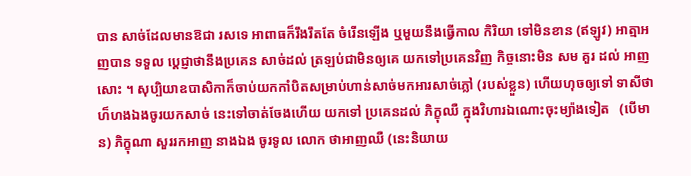បាន សាច់ដែលមានឱជា រសទេ អាពាធក៏រឹងរឹតតែ ចំរើនឡើង ឬមួយនឹងធ្វើកាល កិរិយា ទៅមិនខាន (ឥឡូវ) អាត្មាអញបាន ទទួល ប្ដេជ្ញាថានឹងប្រគេន សាច់ដល់ ត្រឡប់ជាមិនឲ្យគេ យកទៅប្រគេនវិញ កិច្ចនោះមិន សម គួរ ដល់ អាញសោះ ។ សុប្បិយាឧបាសិកាក៏ចាប់យកកាំបិតសម្រាប់ហាន់សាច់មកអារសាច់ភ្លៅ (របស់ខ្លួន) ហើយហុចឲ្យទៅ ទាសីថាហ៏ហងឯងចូរយកសាច់ នេះទៅចាត់ចែងហើយ យកទៅ ប្រគេនដល់ ភិក្ខុឈឺ ក្នុងវិហារឯណោះចុះម្យ៉ាងទៀត   (បើមាន) ភិក្ខុណា សួររកអាញ នាងឯង ចូរទូល លោក ថាអាញឈឺ (នេះនិយាយ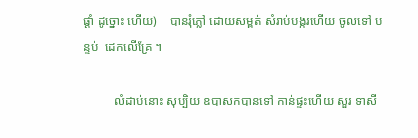ផ្ដាំ ដូច្នោះ ហើយ)    បានរុំភ្លៅ ដោយសម្ពត់ សំរាប់បង្ករហើយ ចូលទៅ បន្ទប់  ដេកលើគ្រែ ។

          លំដាប់នោះ សុប្បិយ ឧបាសកបានទៅ កាន់ផ្ទះហើយ សួរ ទាសី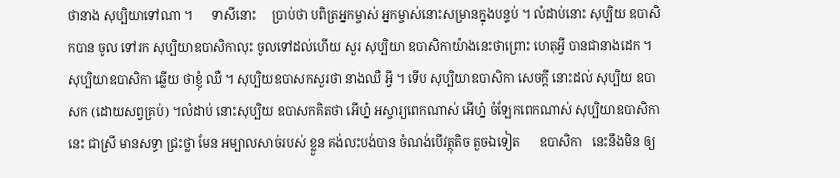ថានាង សុប្បិយាទៅណា ។      ទាសីនោះ     ប្រាប់ថា បពិត្រអ្នកម្ចាស់ អ្នកម្ចាស់នោះសម្រានក្នុងបន្ទប់ ។ លំដាប់នោះ សុប្បិយ ឧបាសិកបាន ចូល ទៅរក សុប្បិយាឧបាសិកាលុះ ចូលទៅដល់ហើយ សួរ សុប្បិយា ឧបាសិកាយ៉ាងនេះថាព្រោះ ហេតុអ្វី បានជានាងដេក ។ សុប្បិយាឧបាសិកា ឆ្លើយ ថាខ្ញុំ ឈឺ ។ សុប្បិយឧបាសកសួរថា នាងឈឺ អ្វី ។ ទើប សុប្បិយាឧបាសិកា សេចក្ដី នោះដល់ សុប្បិយ ឧបាសក (ដោយសព្វគ្រប់) ។លំដាប់ នោះសុប្បិយ ឧបាសកគិតថា អើហ្ន៎ អស្ចារ្យពេកណាស់ អើហ្ន៎ ចំឡែកពេកណាស់ សុប្បិយាឧបាសិកានេះ ជាស្រី មានសទ្ធា ជ្រះថ្លា មែន អម្បាលសាច់របស់ ខ្លួន គង់លះបង់បាន ចំណង់បើវត្ថុតិច តួចឯទៀត      ឧបាសិកា   នេះនឹងមិន ឲ្យ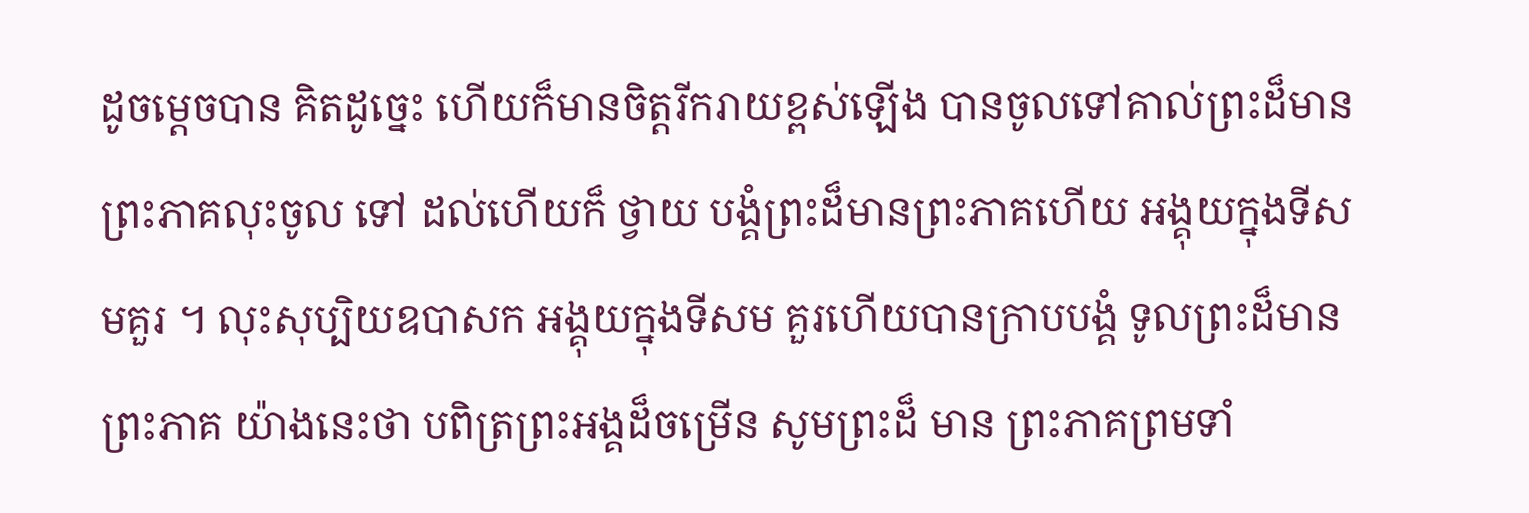ដូចម្ដេចបាន គិតដូច្នេះ ហើយក៏មានចិត្តរីករាយខ្ពស់ឡើង បានចូលទៅគាល់ព្រះដ៏មាន ព្រះភាគលុះចូល ទៅ ដល់ហើយក៏ ថ្វាយ បង្គំព្រះដ៏មានព្រះភាគហើយ អង្គុយក្នុងទីសមគួរ ។ លុះសុប្បិយឧបាសក អង្គុយក្នុងទីសម គួរហើយបានក្រាបបង្គំ ទូលព្រះដ៏មាន ព្រះភាគ យ៉ាងនេះថា បពិត្រព្រះអង្គដ៏ចម្រើន សូមព្រះដ៏ មាន ព្រះភាគព្រមទាំ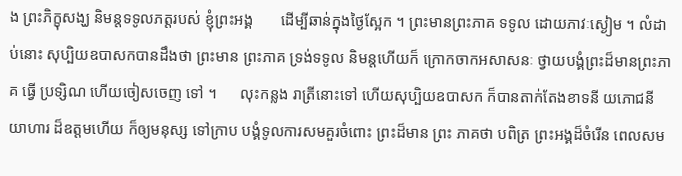ង ព្រះភិក្ខុសង្ឃ និមន្តទទូលភត្តរបស់ ខ្ញុំព្រះអង្គ       ដើម្បីឆាន់ក្នុងថ្ងៃស្អែក ។ ព្រះមានព្រះភាគ ទទូល ដោយភាវៈស្ងៀម ។ លំដាប់នោះ សុប្បិយឧបាសកបានដឹងថា ព្រះមាន ព្រះភាគ ទ្រង់ទទូល និមន្តហើយក៏ ក្រោកចាកអសាសនៈ ថ្វាយបង្គំព្រះដ៏មានព្រះភាគ ធ្វើ ប្រទ្សិណ ហើយចៀសចេញ ទៅ ។      លុះកន្លង រាត្រីនោះទៅ ហើយសុប្បិយឧបាសក ក៏បានតាក់តែងខាទនី យភោជនីយាហារ ដ៏ឧត្តមហើយ ក៏ឲ្យមនុស្ស ទៅក្រាប បង្គំទូលការសមគួរចំពោះ ព្រះដ៏មាន ព្រះ ភាគថា បពិត្រ ព្រះអង្គដ៏ចំរើន ពេលសម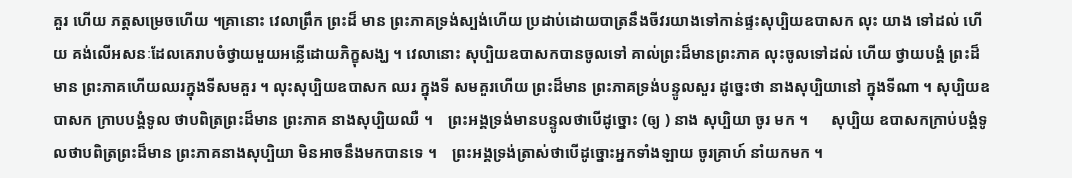គួរ ហើយ ភត្តសម្រេចហើយ ។គ្រានោះ វេលាព្រឹក ព្រះដ៏ មាន ព្រះភាគទ្រង់ស្បង់ហើយ ប្រដាប់ដោយបាត្រនឹងចីវរយាងទៅកាន់ផ្ទះសុប្បិយឧបាសក លុះ យាង ទៅដល់ ហើយ គង់លើអសនៈដែលគេរាបចំថ្វាយមួយអន្លើដោយភិក្ខុសង្ឃ ។ វេលានោះ សុប្បិយឧបាសកបានចូលទៅ គាល់ព្រះដ៏មានព្រះភាគ លុះចូលទៅដល់ ហើយ ថ្វាយបង្គំ ព្រះដ៏ មាន ព្រះភាគហើយឈរក្នុងទីសមគួរ ។ លុះសុប្បិយឧបាសក ឈរ ក្នុងទី សមគួរហើយ ព្រះដ៏មាន ព្រះភាគទ្រង់បន្ទូលសួរ ដូច្នេះថា នាងសុប្បិយានៅ ក្នុងទីណា ។ សុប្បិយឧបាសក ក្រាបបង្គំទូល ថាបពិត្រព្រះដ៏មាន ព្រះភាគ នាងសុប្បិយឈឺ ។    ព្រះអង្គទ្រង់មានបន្ទូលថាបើដូច្នោះ (ឲ្យ ) នាង សុប្បិយា ចូរ មក ។      សុប្បិយ ឧបាសកក្រាប់បង្គំទូលថាបពិត្រព្រះដ៏មាន ព្រះភាគនាងសុប្បិយា មិនអាចនឹងមកបានទេ ។    ព្រះអង្គទ្រង់ត្រាស់ថាបើដូច្នោះអ្នកទាំងឡាយ ចូរគ្រាហ៍ នាំយកមក ។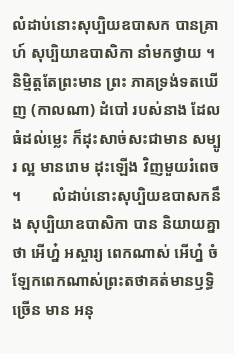លំដាប់នោះសុប្បិយឧបាសក បានគ្រាហ៍ សុប្បិយាឧបាសិកា នាំមកថ្វាយ ។ និមិ្មត្តតែព្រះមាន ព្រះ ភាគទ្រង់ទតឃើញ (កាលណា) ដំបៅ របស់នាង ដែលធំដល់ម្លេះ ក៏ដុះសាច់សះជាមាន សម្បូរ ល្អ មានរោម ដុះឡើង វិញមួយរំពេច ។        លំដាប់នោះសុប្បិយឧបាសកនឹង សុប្បិយាឧបាសិកា បាន និយាយគ្នាថា អើហ្ន៎ អស្ចារ្យ ពេកណាស់ អើហ្ន៎ ចំឡែកពេកណាស់ព្រះតថាគត់មានឫទ្ធិច្រើន មាន អនុ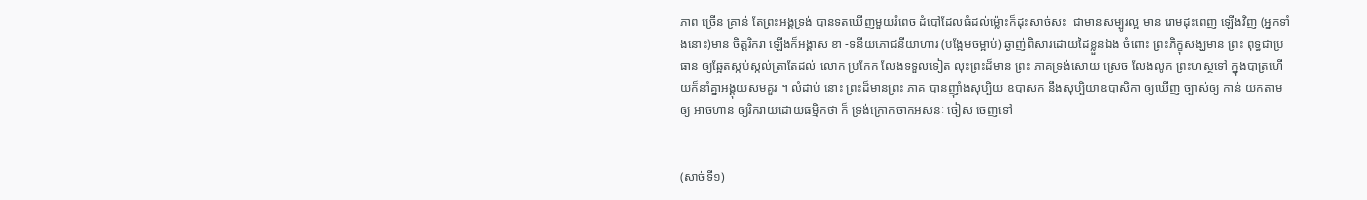ភាព ច្រើន គ្រាន់ តែព្រះអង្គទ្រង់ បានទតឃើញមួយរំពេច ដំបៅដែលធំដល់ម៉្លោះក៏ដុះសាច់សះ  ជាមានសម្បូរល្អ មាន រោមដុះពេញ ឡើងវិញ (អ្នកទាំងនោះ)មាន ចិត្តរិករា ឡើងក៏អង្គាស ខា -ទនីយភោជនីយាហារ (បង្អែមចម្អាប់) ឆ្ងាញ់ពិសារដោយដៃខ្លួនឯង ចំពោះ ព្រះភិក្ខុសង្ឃមាន ព្រះ ពុទ្ធជាប្រធាន ឲ្យឆ្អែតស្កប់ស្កល់ត្រាតែដល់ លោក ប្រកែក លែងទទួលទៀត លុះព្រះដ៏មាន ព្រះ ភាគទ្រង់សោយ ស្រេច លែងលូក ព្រះហស្ថទៅ ក្នុងបាត្រហើយក៏នាំគ្នាអង្គុយសមគួរ ។ លំដាប់ នោះ ព្រះដ៏មានព្រះ ភាគ បានញ៉ាំងសុប្បិយ ឧបាសក នឹងសុប្បិយាឧបាសិកា ឲ្យឃើញ ច្បាស់ឲ្យ កាន់ យកតាមឲ្យ អាចហាន ឲ្យរិករាយដោយធម្មិកថា ក៏ ទ្រង់ក្រោកចាកអសនៈ ចៀស ចេញទៅ


(សាច់ទី១)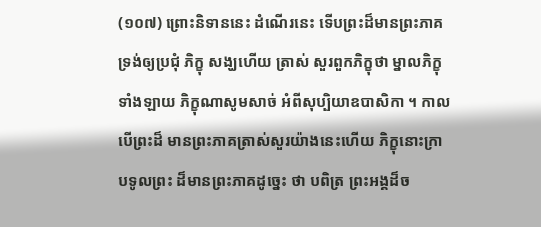(១០៧) ព្រោះនិទាននេះ ដំណើរនេះ ទើបព្រះដ៏មានព្រះភាគទ្រង់ឲ្យប្រជុំ ភិក្ខុ សង្ឃហើយ ត្រាស់ សួរពួកភិក្ខុថា ម្នាលភិក្ខុទាំងឡាយ ភិក្ខុណាសូមសាច់ អំពីសុប្បិយាឧបាសិកា ។ កាលបើព្រះដ៏ មានព្រះភាគត្រាស់សួរយ៉ាងនេះហើយ ភិក្ខុនោះក្រាបទូលព្រះ ដ៏មានព្រះភាគដូច្នេះ ថា បពិត្រ ព្រះអង្គដ៏ច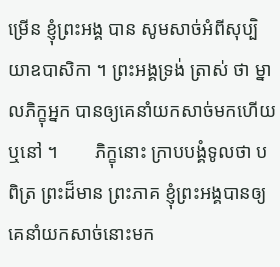ម្រើន ខ្ញុំព្រះអង្គ បាន សូមសាច់អំពីសុប្បិយាឧបាសិកា ។ ព្រះអង្គទ្រង់ ត្រាស់ ថា ម្នាលភិក្ខុអ្នក បានឲ្យគេនាំយកសាច់មកហើយឬនៅ ។        ភិក្ខុនោះ ក្រាបបង្គំទូលថា បពិត្រ ព្រះដ៏មាន ព្រះភាគ ខ្ញុំព្រះអង្គបានឲ្យគេនាំយកសាច់នោះមក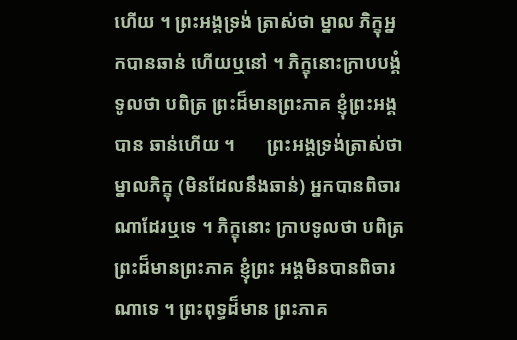ហើយ ។ ព្រះអង្គទ្រង់ ត្រាស់ថា ម្នាល ភិក្ខុអ្នកបានឆាន់ ហើយឬនៅ ។ ភិក្ខុនោះក្រាបបង្គំទូលថា បពិត្រ ព្រះដ៏មានព្រះភាគ ខ្ញុំព្រះអង្គបាន ឆាន់ហើយ ។       ព្រះអង្គទ្រង់ត្រាស់ថា ម្នាលភិក្ខុ (មិនដែលនឹងឆាន់) អ្នកបានពិចារណាដែរឬទេ ។ ភិក្ខុនោះ ក្រាបទូលថា បពិត្រព្រះដ៏មានព្រះភាគ ខ្ញុំព្រះ អង្គមិនបានពិចារណាទេ ។ ព្រះពុទ្ធដ៏មាន ព្រះភាគ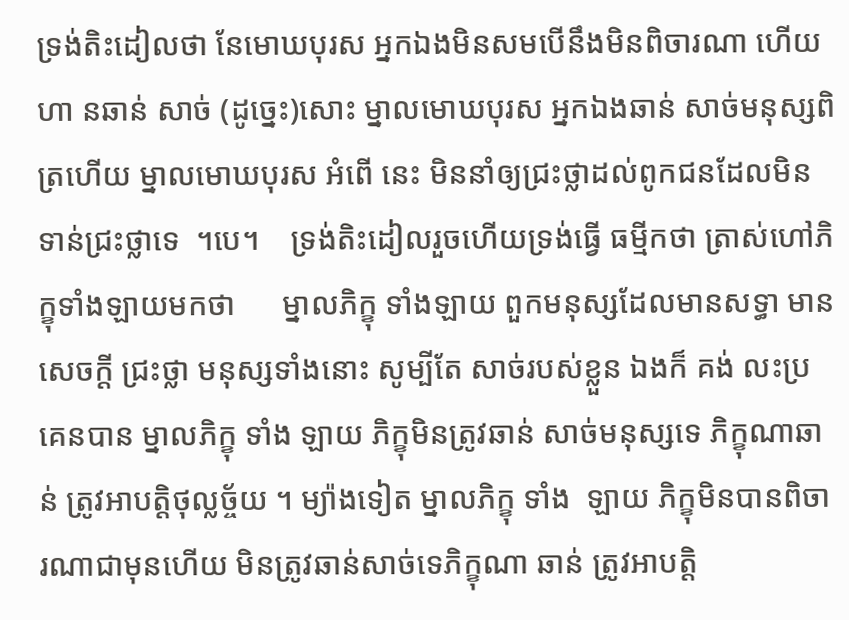ទ្រង់តិះដៀលថា នែមោឃបុរស អ្នកឯងមិនសមបើនឹងមិនពិចារណា ហើយហា នឆាន់ សាច់ (ដូច្នេះ)សោះ ម្នាលមោឃបុរស អ្នកឯងឆាន់ សាច់មនុស្សពិត្រហើយ ម្នាលមោឃបុរស អំពើ នេះ មិននាំឲ្យជ្រះថ្លាដល់ពូកជនដែលមិនទាន់ជ្រះថ្លាទេ  ។បេ។    ទ្រង់តិះដៀលរួចហើយទ្រង់ធ្វើ ធម្មីកថា ត្រាស់ហៅភិក្ខុទាំងឡាយមកថា      ម្នាលភិក្ខុ ទាំងឡាយ ពួកមនុស្សដែលមានសទ្ធា មាន សេចក្តី ជ្រះថ្លា មនុស្សទាំងនោះ សូម្បីតែ សាច់របស់ខ្លួន ឯងក៏ គង់ លះប្រគេនបាន ម្នាលភិក្ខុ ទាំង ឡាយ ភិក្ខុមិនត្រូវឆាន់ សាច់មនុស្សទេ ភិក្ខុណាឆាន់ ត្រូវអាបត្តិថុល្លច្ច័យ ។ ម្យ៉ាងទៀត ម្នាលភិក្ខុ ទាំង  ឡាយ ភិក្ខុមិនបានពិចារណាជាមុនហើយ មិនត្រូវឆាន់សាច់ទេភិក្ខុណា ឆាន់ ត្រូវអាបត្តិ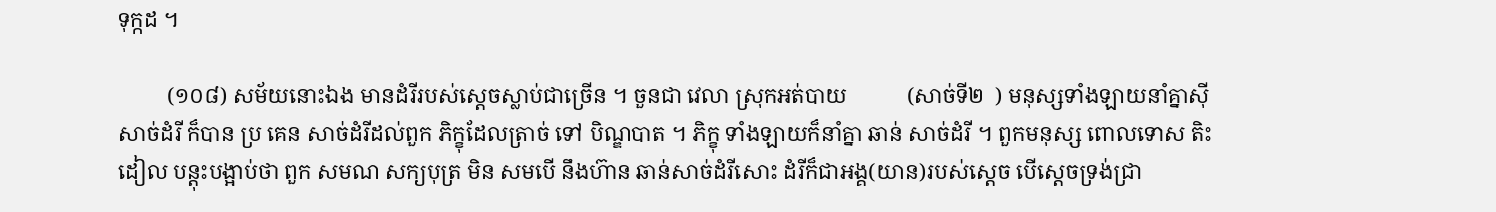ទុក្កដ ។

         (១០៨) សម័យនោះឯង មានដំរីរបស់ស្តេចស្លាប់ជាច្រើន ។ ចួនជា វេលា ស្រុកអត់បាយ           (សាច់ទី២  ) មនុស្សទាំងឡាយនាំគ្នាស៊ីសាច់ដំរី ក៏បាន ប្រ គេន សាច់ដំរីដល់ពួក ភិក្ខុដែលត្រាច់ ទៅ បិណ្ឌបាត ។ ភិក្ខុ ទាំងឡាយក៏នាំគ្នា ឆាន់ សាច់ដំរី ។ ពួកមនុស្ស ពោលទោស តិះដៀល បន្តុះបង្អាប់ថា ពួក សមណ សក្យបុត្រ មិន សមបើ នឹងហ៊ាន ឆាន់សាច់ដំរីសោះ ដំរីក៏ជាអង្គ(យាន)របស់ស្តេច បើស្តេចទ្រង់ជ្រា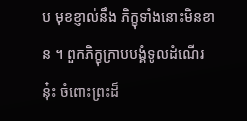ប មុខខ្ញាល់នឹង ភិក្ខុទាំងនោះមិនខាន ។ ពួកភិក្ខុក្រាបបង្គំទូលដំណើរនុ៎ះ ចំពោះព្រះដ៏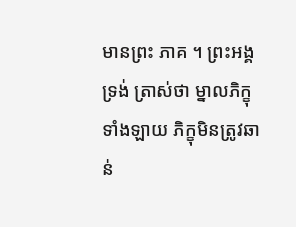មានព្រះ ភាគ ។ ព្រះអង្គ ទ្រង់ ត្រាស់ថា ម្នាលភិក្ខុទាំងឡាយ ភិក្ខុមិនត្រូវឆាន់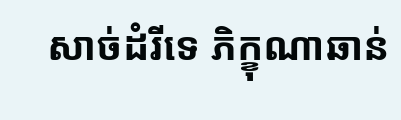សាច់ដំរីទេ ភិក្ខុណាឆាន់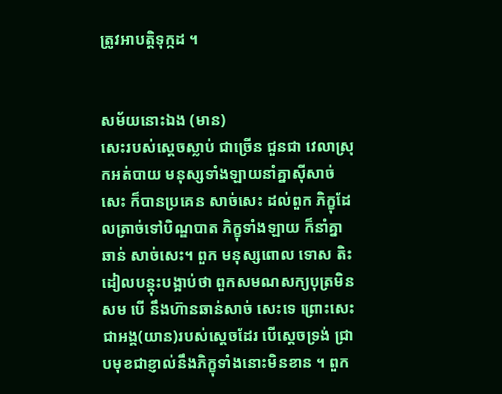ត្រូវអាបត្តិទុក្កដ ។


សម័យនោះឯង (មាន)
សេះរបស់សេ្តចស្លាប់ ជាច្រើន ជួនជា វេលាស្រុកអត់បាយ មនុស្សទាំងឡាយនាំគ្នាស៊ីសាច់សេះ ក៏បានប្រគេន សាច់សេះ ដល់ពួក ភិក្ខុដែលត្រាច់ទៅបិណ្ឌបាត ភិក្ខុទាំងឡាយ ក៏នាំគ្នាឆាន់ សាច់សេះ។ ពួក មនុស្សពោល ទោស តិះដៀលបន្តុះបង្អាប់ថា ពួកសមណសក្យបុត្រមិនសម បើ នឹងហ៊ានឆាន់សាច់ សេះទេ ព្រោះសេះជាអង្គ(យាន)របស់សេ្តចដែរ បើសេ្តចទ្រង់ ជ្រាបមុខជាខ្ញាល់នឹងភិក្ខុទាំងនោះមិនខាន ។ ពួក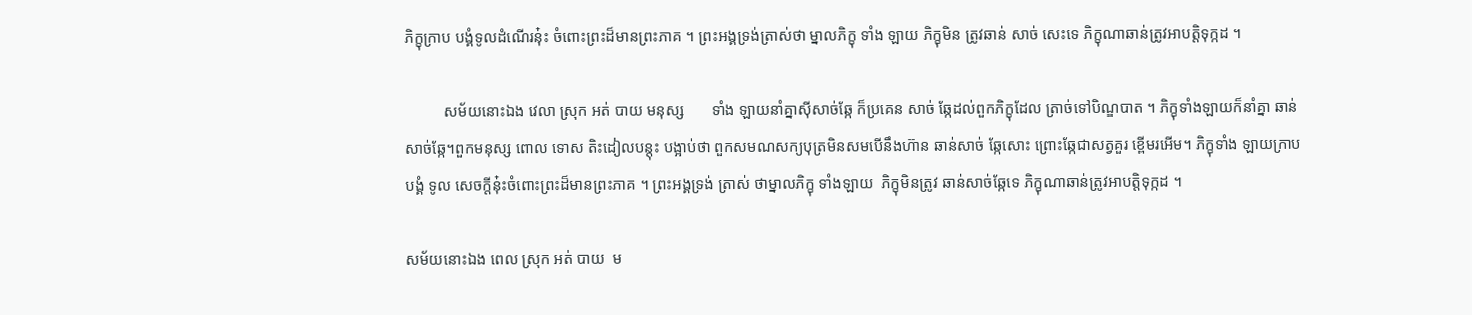ភិក្ខុក្រាប បង្គំទូលដំណើរនុ៎ះ ចំពោះព្រះដ៏មានព្រះភាគ ។ ព្រះអង្គទ្រង់ត្រាស់ថា ម្នាលភិក្ខុ ទាំង ឡាយ ភិក្ខុមិន ត្រូវឆាន់ សាច់ សេះទេ ភិក្ខុណាឆាន់ត្រូវអាបត្តិទុក្កដ ។

          សម័យនោះឯង វេលា ស្រុក អត់ បាយ មនុស្ស       ទាំង ឡាយនាំគ្នាស៊ីសាច់ឆ្កែ ក៏ប្រគេន សាច់ ឆ្កែដល់ពួកភិក្ខុដែល ត្រាច់ទៅបិណ្ឌបាត ។ ភិក្ខុទាំងឡាយក៏នាំគ្នា ឆាន់សាច់ឆ្កែ។ពួកមនុស្ស ពោល ទោស តិះដៀលបន្តុះ បង្អាប់ថា ពួកសមណសក្យបុត្រមិនសមបើនឹងហ៊ាន ឆាន់សាច់ ឆ្កែសោះ ព្រោះឆ្កែជាសត្វគួរ ខ្ពើមរអើម។ ភិក្ខុទាំង ឡាយក្រាបបង្គំ ទូល សេចក្តីនុ៎ះចំពោះព្រះដ៏មានព្រះភាគ ។ ព្រះអង្គទ្រង់ ត្រាស់ ថាម្នាលភិក្ខុ ទាំងឡាយ  ភិក្ខុមិនត្រូវ ឆាន់សាច់ឆ្កែទេ ភិក្ខុណាឆាន់ត្រូវអាបត្តិទុក្កដ ។

សម័យនោះឯង ពេល ស្រុក អត់ បាយ  ម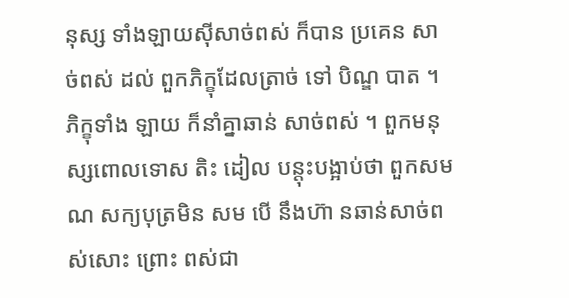នុស្ស ទាំងឡាយស៊ីសាច់ពស់ ក៏បាន ប្រគេន សាច់ពស់ ដល់ ពួកភិក្ខុដែលត្រាច់ ទៅ បិណ្ឌ បាត ។ ភិក្ខុទាំង ឡាយ ក៏នាំគ្នាឆាន់ សាច់ពស់ ។ ពួកមនុស្សពោលទោស តិះ ដៀល បន្តុះបង្អាប់ថា ពួកសមណ សក្យបុត្រមិន សម បើ នឹងហ៊ា នឆាន់សាច់ពស់សោះ ព្រោះ ពស់ជា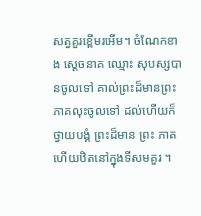សត្វគួរខ្ពើមរអើម។ ចំណែកខាង សេ្តចនាគ ឈ្មោះ សុបស្សបានចូលទៅ គាល់ព្រះដ៏មានព្រះភាគលុះចូលទៅ ដល់ហើយក៏ថ្វាយបង្គំ ព្រះដ៏មាន ព្រះ ភាគហើយឋិតនៅក្នុងទីសមគួរ ។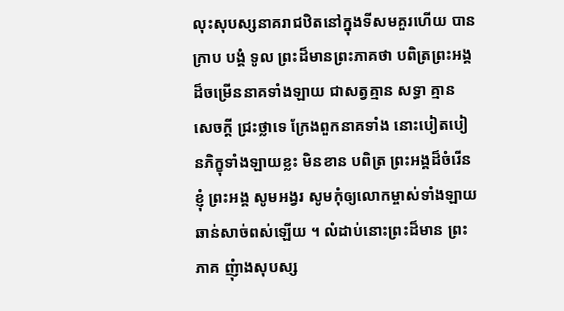លុះសុបស្សនាគរាជឋិតនៅក្នុងទីសមគួរហើយ បានក្រាប បង្គំ ទូល ព្រះដ៏មានព្រះភាគថា បពិត្រព្រះអង្គដ៏ចម្រើននាគទាំងឡាយ ជាសត្វគ្មាន សទ្ធា គ្មាន សេចក្តី ជ្រះថ្លាទេ ក្រែងពួកនាគទាំង នោះបៀតបៀនភិក្ខុទាំងឡាយខ្លះ មិនខាន បពិត្រ ព្រះអង្គដ៏ចំរើន ខ្ញុំ ព្រះអង្គ សូមអង្វរ សូមកុំឲ្យលោកម្ចាស់ទាំងឡាយ ឆាន់សាច់ពស់ឡើយ ។ លំដាប់នោះព្រះដ៏មាន ព្រះភាគ ញុំាងសុបស្ស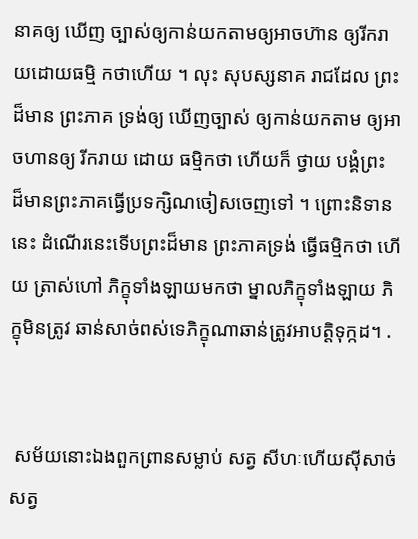នាគឲ្យ ឃើញ ច្បាស់ឲ្យកាន់យកតាមឲ្យអាចហ៊ាន ឲ្យរីករាយដោយធម្មិ កថាហើយ ។ លុះ សុបស្សនាគ រាជដែល ព្រះដ៏មាន ព្រះភាគ ទ្រង់ឲ្យ ឃើញច្បាស់ ឲ្យកាន់យកតាម ឲ្យអាចហានឲ្យ រីករាយ ដោយ ធម្មិកថា ហើយក៏ ថ្វាយ បង្គំព្រះ ដ៏មានព្រះភាគធ្វើប្រទក្សិណចៀសចេញទៅ ។ ព្រោះនិទាន នេះ ដំណើរនេះទើបព្រះដ៏មាន ព្រះភាគទ្រង់ ធ្វើធម្មិកថា ហើយ ត្រាស់ហៅ ភិក្ខុទាំងឡាយមកថា ម្នាលភិក្ខុទាំងឡាយ ភិក្ខុមិនត្រូវ ឆាន់សាច់ពស់ទេភិក្ខុណាឆាន់ត្រូវអាបត្តិទុក្កដ។ .


 សម័យនោះឯងពួកព្រានសម្លាប់ សត្វ សីហៈហើយស៊ីសាច់សត្វ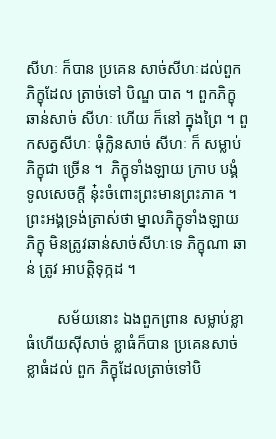សីហៈ ក៏បាន ប្រគេន សាច់សីហៈដល់ពួកភិក្ខុដែល ត្រាច់ទៅ បិណ្ឌ បាត ។ ពួកភិក្ខុឆាន់សាច់ សីហៈ ហើយ ក៏នៅ ក្នុងព្រៃ ។ ពួកសត្វសីហៈ ធុំក្លិនសាច់ សីហៈ ក៏ សម្លាប់ភិក្ខុជា ច្រើន ។  ភិក្ខុទាំងឡាយ ក្រាប បង្គំ ទូលសេចក្តី នុ៎ះចំពោះព្រះមានព្រះភាគ ។ ព្រះអង្គទ្រង់ត្រាស់ថា ម្នាលភិក្ខុទាំងឡាយ ភិក្ខុ មិនត្រូវឆាន់សាច់សីហៈទេ ភិក្ខុណា ឆាន់ ត្រូវ អាបត្តិទុក្កដ ។

        សម័យនោះ ឯងពួកព្រាន សម្លាប់ខ្លាធំហើយស៊ីសាច់ ខ្លាធំក៏បាន ប្រគេនសាច់ ខ្លាធំដល់ ពួក ភិក្ខុដែលត្រាច់ទៅបិ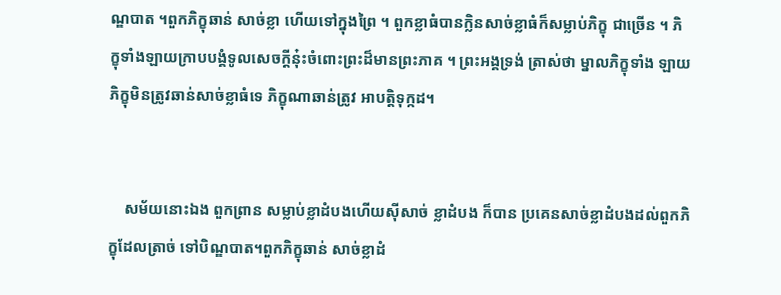ណ្ឌបាត ។ពួកភិក្ខុឆាន់ សាច់ខ្លា ហើយទៅក្នុងព្រៃ ។ ពួកខ្លាធំបានក្លិនសាច់ខ្លាធំក៏សម្លាប់ភិក្ខុ ជាច្រើន ។ ភិក្ខុទាំងឡាយក្រាបបង្គំទូលសេចក្តីនុ៎ះចំពោះព្រះដ៏មានព្រះភាគ ។ ព្រះអង្គទ្រង់ ត្រាស់ថា ម្នាលភិក្ខុទាំង ឡាយ ភិក្ខុមិនត្រូវឆាន់សាច់ខ្លាធំទេ ភិក្ខុណាឆាន់ត្រូវ អាបត្តិទុក្កដ។


    សម័យនោះឯង ពួកព្រាន សម្លាប់ខ្លាដំបងហើយស៊ីសាច់ ខ្លាដំបង ក៏បាន ប្រគេនសាច់ខ្លាដំបងដល់ពួកភិក្ខុដែលត្រាច់ ទៅបិណ្ឌបាត។ពួកភិក្ខុឆាន់ សាច់ខ្លាដំ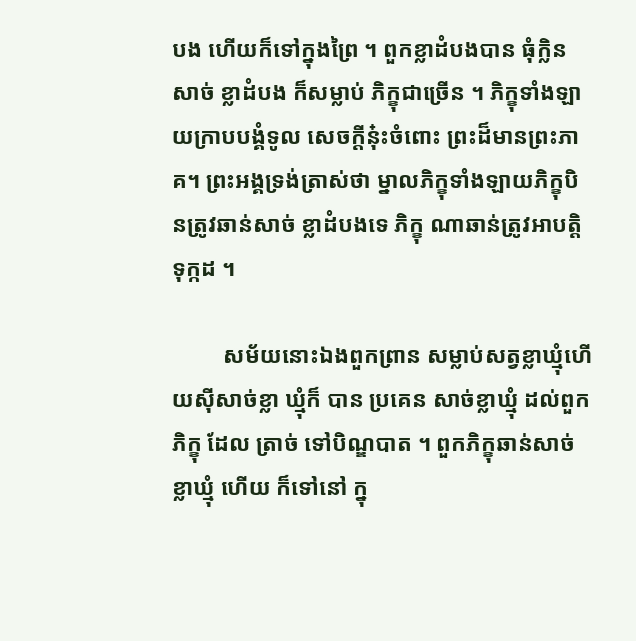បង ហើយក៏ទៅក្នុងព្រៃ ។ ពួកខ្លាដំបងបាន ធុំក្លិនសាច់ ខ្លាដំបង ក៏សម្លាប់ ភិក្ខុជាច្រើន ។ ភិក្ខុទាំងឡាយក្រាបបង្គំទូល សេចក្តីនុ៎ះចំពោះ ព្រះដ៏មានព្រះភាគ។ ព្រះអង្គទ្រង់ត្រាស់ថា ម្នាលភិក្ខុទាំងឡាយភិក្ខុបិនត្រូវឆាន់សាច់ ខ្លាដំបងទេ ភិក្ខុ ណាឆាន់ត្រូវអាបត្តិទុក្កដ ។

         សម័យនោះឯងពួកព្រាន សម្លាប់សត្វខ្លាឃ្មុំហើយស៊ីសាច់ខ្លា ឃ្មុំក៏ បាន ប្រគេន សាច់ខ្លាឃ្មុំ ដល់ពួកភិក្ខុ ដែល ត្រាច់ ទៅបិណ្ឌបាត ។ ពួកភិក្ខុឆាន់សាច់ខ្លាឃ្មុំ ហើយ ក៏ទៅនៅ ក្នុ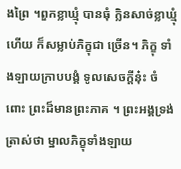ងព្រៃ ។ពួកខ្លាឃ្មុំ បានធុំ ក្លិនសាច់ខ្លាឃ្មុំហើយ ក៏សម្លាប់ភិក្ខុជា ច្រើន។ ភិក្ខុ ទាំងឡាយក្រាបបង្គំ ទូលសេចក្តីនុ៎ះ ចំពោះ ព្រះដ៏មានព្រះភាគ ។ ព្រះអង្គទ្រង់ ត្រាស់ថា ម្នាលភិក្ខុទាំងឡាយ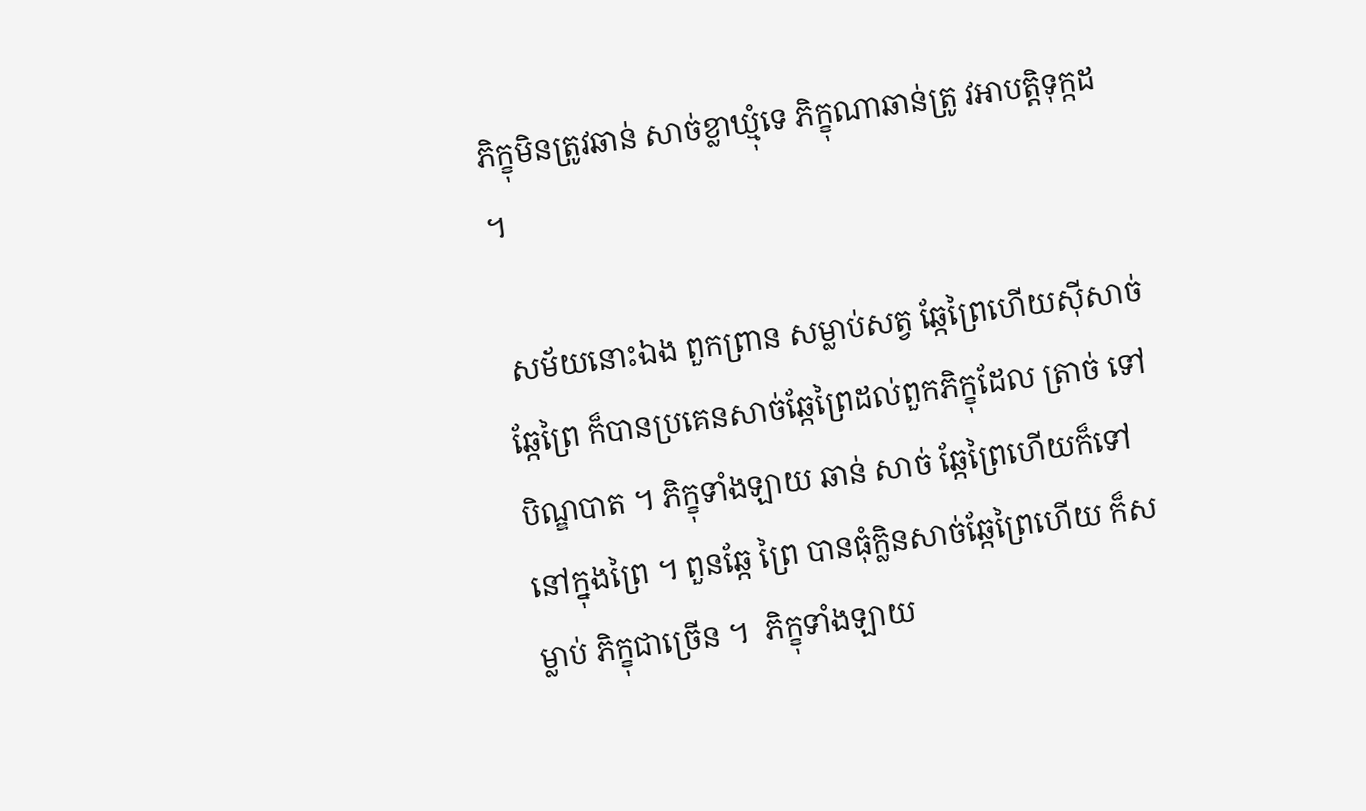ភិក្ខុមិនត្រូវឆាន់ សាច់ខ្លាឃ្មុំទេ ភិក្ខុណាឆាន់ត្រូ វអាបត្តិទុក្កដ ។

 សម័យនោះឯង ពួកព្រាន សម្លាប់សត្វ ឆ្កែព្រៃហើយស៊ីសាច់ឆ្កែព្រៃ ក៏បានប្រគេនសាច់ឆ្កែព្រៃដល់ពួកភិក្ខុដែល ត្រាច់ ទៅ បិណ្ឌបាត ។ ភិក្ខុទាំងឡាយ ឆាន់ សាច់ ឆ្កែព្រៃហើយក៏ទៅនៅក្នុងព្រៃ ។ ពួនឆ្កែ ព្រៃ បានធុំក្លិនសាច់ឆ្កែព្រៃហើយ ក៏សម្លាប់ ភិក្ខុជាច្រើន ។  ភិក្ខុទាំងឡាយ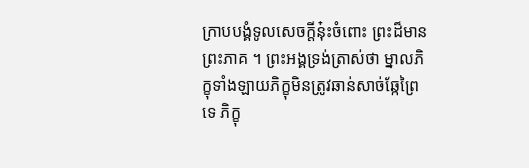ក្រាបបង្គំទូលសេចក្តីនុ៎ះចំពោះ ព្រះដ៏មាន ព្រះភាគ ។ ព្រះអង្គទ្រង់ត្រាស់ថា ម្នាលភិក្ខុទាំងឡាយភិក្ខុមិនត្រូវឆាន់សាច់ឆ្កែព្រៃទេ ភិក្ខុ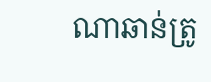ណាឆាន់ត្រូ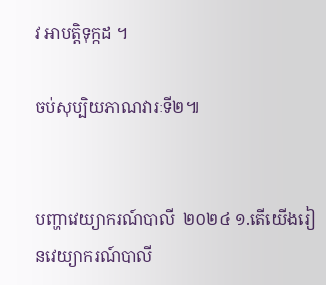វ អាបត្តិទុក្កដ ។

ចប់សុប្បិយភាណវារៈទី២៕


បញ្ហាវេយ្យាករណ៍បាលី  ២០២៤ ១.តើយើងរៀនវេយ្យាករណ៍បាលី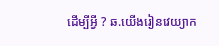ដើម្បីអ្វី ? ឆ.យើងរៀនវេយ្យាក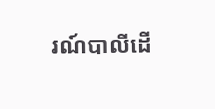រណ៍បាលីដើ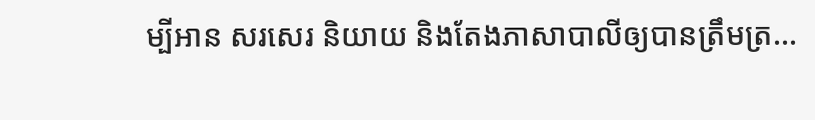ម្បីអាន សរសេរ និយាយ និងតែងភាសាបាលីឲ្យបានត្រឹមត្រ...